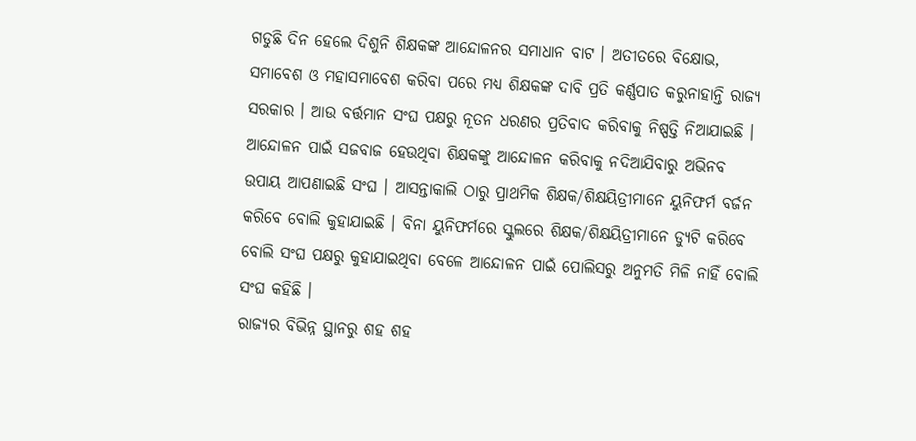ଗଡୁଛି ଦିନ ହେଲେ ଦିଶୁନି ଶିକ୍ଷକଙ୍କ ଆନ୍ଦୋଳନର ସମାଧାନ ବାଟ । ଅତୀତରେ ବିକ୍ଷୋଭ, ସମାବେଶ ଓ ମହାସମାବେଶ କରିବା ପରେ ମଧ୍ୟ ଶିକ୍ଷକଙ୍କ ଦାବି ପ୍ରତି କର୍ଣ୍ଣପାତ କରୁନାହାନ୍ତି ରାଜ୍ୟ ସରକାର । ଆଉ ବର୍ତ୍ତମାନ ସଂଘ ପକ୍ଷରୁ ନୂତନ ଧରଣର ପ୍ରତିବାଦ କରିବାକୁ ନିଷ୍ପତ୍ତି ନିଆଯାଇଛି ।
ଆନ୍ଦୋଳନ ପାଇଁ ସଜବାଜ ହେଉଥିବା ଶିକ୍ଷକଙ୍କୁ ଆନ୍ଦୋଳନ କରିବାକୁ ନଦିଆଯିବାରୁ ଅଭିନବ ଉପାୟ ଆପଣାଇଛି ସଂଘ । ଆସନ୍ତାକାଲି ଠାରୁ ପ୍ରାଥମିକ ଶିକ୍ଷକ/ଶିକ୍ଷୟିତ୍ରୀମାନେ ୟୁନିଫର୍ମ ବର୍ଜନ କରିବେ ବୋଲି କୁହାଯାଇଛି । ବିନା ୟୁନିଫର୍ମରେ ସ୍କୁଲରେ ଶିକ୍ଷକ/ଶିକ୍ଷୟିତ୍ରୀମାନେ ଡ୍ୟୁଟି କରିବେ ବୋଲି ସଂଘ ପକ୍ଷରୁ କୁହାଯାଇଥିବା ବେଳେ ଆନ୍ଦୋଳନ ପାଇଁ ପୋଲିସରୁ ଅନୁମତି ମିଳି ନାହିଁ ବୋଲି ସଂଘ କହିଛି ।
ରାଜ୍ୟର ବିଭିନ୍ନ ସ୍ଥାନରୁ ଶହ ଶହ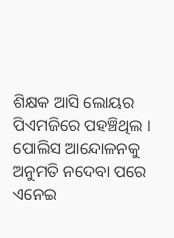ଶିକ୍ଷକ ଆସି ଲୋୟର ପିଏମଜିରେ ପହଞ୍ଚିଥିଲ । ପୋଲିସ ଆନ୍ଦୋଳନକୁ ଅନୁମତି ନଦେବା ପରେ ଏନେଇ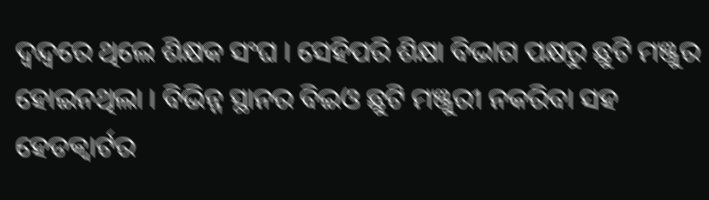ଦ୍ୱନ୍ଦ୍ୱରେ ଥିଲେ ଶିକ୍ଷକ ସଂଘ । ସେହିପରି ଶିକ୍ଷା ବିଭାଗ ପକ୍ଷରୁ ଛୁଟି ମଞ୍ଜୁର ହୋଇନଥିଲା । ବିଭିନ୍ନ ସ୍ଥାନର ବିଇଓ ଛୁଟି ମଞ୍ଜୁରୀ ନକରିବା ସହ ହେଡକ୍ୱାର୍ଟର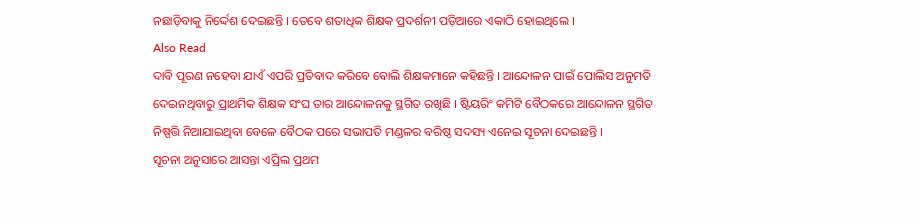ନଛାଡ଼ିବାକୁ ନିର୍ଦ୍ଦେଶ ଦେଇଛନ୍ତି । ତେବେ ଶତାଧିକ ଶିକ୍ଷକ ପ୍ରଦର୍ଶନୀ ପଡ଼ିଆରେ ଏକାଠି ହୋଇଥିଲେ ।
Also Read
ଦାବି ପୂରଣ ନହେବା ଯାଏଁ ଏପରି ପ୍ରତିବାଦ କରିବେ ବୋଲି ଶିକ୍ଷକମାନେ କହିଛନ୍ତି । ଆନ୍ଦୋଳନ ପାଇଁ ପୋଲିସ ଅନୁମତି ଦେଇନଥିବାରୁ ପ୍ରାଥମିକ ଶିକ୍ଷକ ସଂଘ ତାର ଆନ୍ଦୋଳନକୁ ସ୍ଥଗିତ ରଖିଛି । ଷ୍ଟିୟରିଂ କମିଟି ବୈଠକରେ ଆନ୍ଦୋଳନ ସ୍ଥଗିତ ନିଷ୍ପତ୍ତି ନିଆଯାଇଥିବା ବେଳେ ବୈଠକ ପରେ ସଭାପତି ମଣ୍ଡଳର ବରିଷ୍ଠ ସଦସ୍ୟ ଏନେଇ ସୂଚନା ଦେଇଛନ୍ତି ।
ସୂଚନା ଅନୁସାରେ ଆସନ୍ତା ଏପ୍ରିଲ ପ୍ରଥମ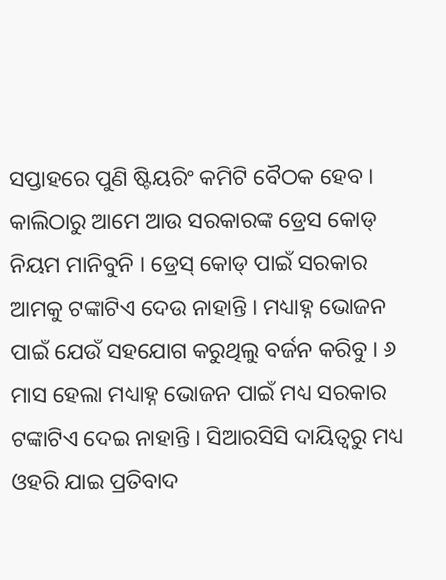ସପ୍ତାହରେ ପୁଣି ଷ୍ଟିୟରିଂ କମିଟି ବୈଠକ ହେବ । କାଲିଠାରୁ ଆମେ ଆଉ ସରକାରଙ୍କ ଡ୍ରେସ କୋଡ୍ ନିୟମ ମାନିବୁନି । ଡ୍ରେସ୍ କୋଡ୍ ପାଇଁ ସରକାର ଆମକୁ ଟଙ୍କାଟିଏ ଦେଉ ନାହାନ୍ତି । ମଧ୍ୟାହ୍ନ ଭୋଜନ ପାଇଁ ଯେଉଁ ସହଯୋଗ କରୁଥିଲୁ ବର୍ଜନ କରିବୁ । ୬ ମାସ ହେଲା ମଧ୍ୟାହ୍ନ ଭୋଜନ ପାଇଁ ମଧ୍ୟ ସରକାର ଟଙ୍କାଟିଏ ଦେଇ ନାହାନ୍ତି । ସିଆରସିସି ଦାୟିତ୍ୱରୁ ମଧ୍ୟ ଓହରି ଯାଇ ପ୍ରତିବାଦ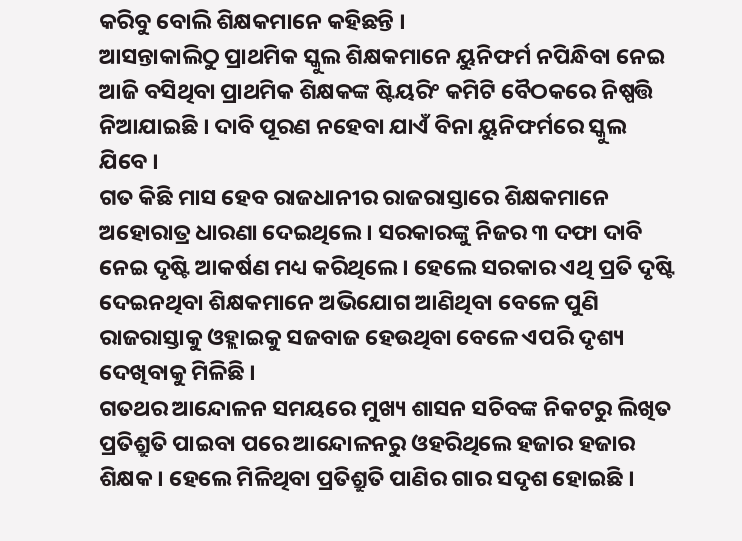କରିବୁ ବୋଲି ଶିକ୍ଷକମାନେ କହିଛନ୍ତି ।
ଆସନ୍ତାକାଲିଠୁ ପ୍ରାଥମିକ ସ୍କୁଲ ଶିକ୍ଷକମାନେ ୟୁନିଫର୍ମ ନପିନ୍ଧିବା ନେଇ ଆଜି ବସିଥିବା ପ୍ରାଥମିକ ଶିକ୍ଷକଙ୍କ ଷ୍ଟିୟରିଂ କମିଟି ବୈଠକରେ ନିଷ୍ପତ୍ତି ନିଆଯାଇଛି । ଦାବି ପୂରଣ ନହେବା ଯାଏଁ ବିନା ୟୁନିଫର୍ମରେ ସ୍କୁଲ ଯିବେ ।
ଗତ କିଛି ମାସ ହେବ ରାଜଧାନୀର ରାଜରାସ୍ତାରେ ଶିକ୍ଷକମାନେ ଅହୋରାତ୍ର ଧାରଣା ଦେଇଥିଲେ । ସରକାରଙ୍କୁ ନିଜର ୩ ଦଫା ଦାବି ନେଇ ଦୃଷ୍ଟି ଆକର୍ଷଣ ମଧ୍ୟ କରିଥିଲେ । ହେଲେ ସରକାର ଏଥି ପ୍ରତି ଦୃଷ୍ଟି ଦେଇନଥିବା ଶିକ୍ଷକମାନେ ଅଭିଯୋଗ ଆଣିଥିବା ବେଳେ ପୁଣି ରାଜରାସ୍ତାକୁ ଓହ୍ଲାଇକୁ ସଜବାଜ ହେଉଥିବା ବେଳେ ଏପରି ଦୃଶ୍ୟ ଦେଖିବାକୁ ମିଳିଛି ।
ଗତଥର ଆନ୍ଦୋଳନ ସମୟରେ ମୁଖ୍ୟ ଶାସନ ସଚିବଙ୍କ ନିକଟରୁ ଲିଖିତ ପ୍ରତିଶ୍ରୁତି ପାଇବା ପରେ ଆନ୍ଦୋଳନରୁ ଓହରିଥିଲେ ହଜାର ହଜାର ଶିକ୍ଷକ । ହେଲେ ମିଳିଥିବା ପ୍ରତିଶ୍ରୁତି ପାଣିର ଗାର ସଦୃଶ ହୋଇଛି ।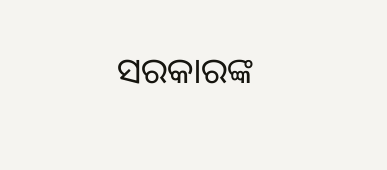ସରକାରଙ୍କ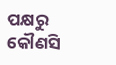ପକ୍ଷରୁ କୌଣସି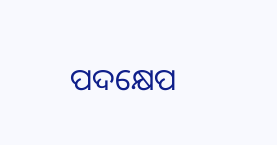ପଦକ୍ଷେପ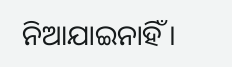ନିଆଯାଇନାହିଁ ।